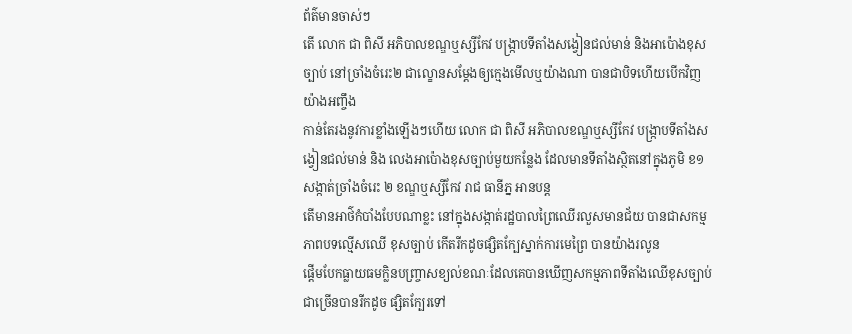ព័ត៌មានចាស់ៗ
តើ លោក ជា ពិសី អភិបាលខណ្ឌឬស្សីកែវ បង្ក្រាបទីតាំងសង្វៀនជល់មាន់ និងអាប៉ោងខុសច្បាប់ នៅច្រាំងចំរេះ២ ជាល្ខោនសម្តែងឲ្យក្មេងមើលឬយ៉ាងណា បានជាបិទហើយបើកវិញយ៉ាងអញ្ចឹង
កាន់តែរងនូវការខ្លាំងឡើងៗហើយ លោក ជា ពិសី អភិបាលខណ្ឌឬស្សីកែវ បង្ក្រាបទីតាំងសង្វៀនជល់មាន់ និង លេងអាប៉ោងខុសច្បាប់មួយកន្លែង ដែលមានទីតាំងស្ថិតនៅក្នុងភូមិ ខ១ សង្កាត់ច្រាំងចំរេះ ២ ខណ្ឌឬស្សីកែវ រាជ ធានីភ្ន អានបន្ត
តើមានអាថ៌កំបាំងបែបណាខ្លះ នៅក្នុងសង្កាត់រដ្ឋបាលព្រៃឈើរលួសមានជ័យ បានជាសកម្មភាពបទល្មើសឈើ ខុសច្បាប់ កើតរីកដូចផ្សិតក្បែស្នាក់ការមេព្រៃ បានយ៉ាងរលូន
ផ្តើមបែកធ្លាយធមក្លិនបញ្ច្រាសខ្យល់ខណៈដែលគេបានឃើញសកម្មភាពទីតាំងឈើខុសច្បាប់ជាច្រើនបានរីកដូច ផ្សិតក្បែរទៅ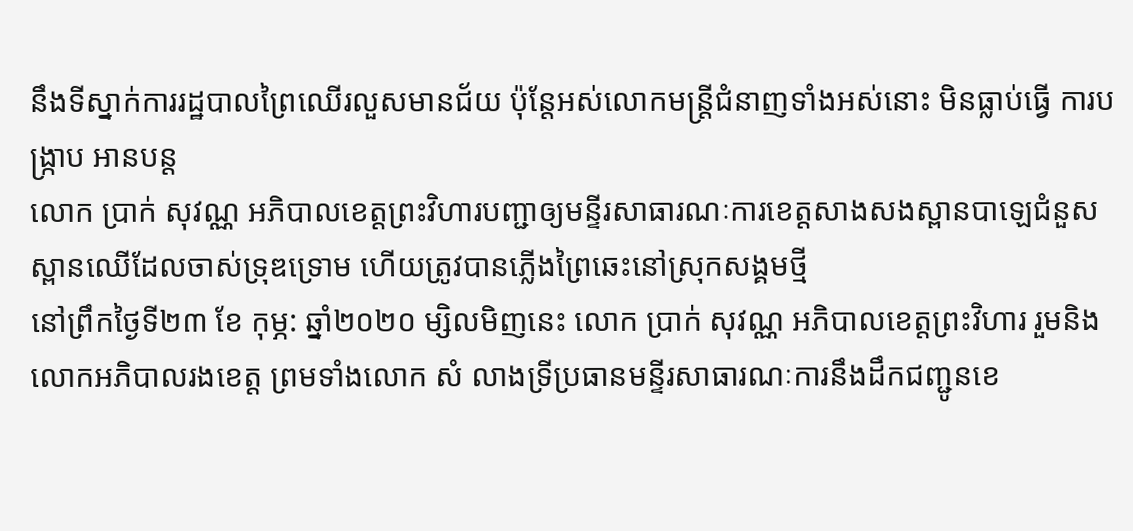នឹងទីស្នាក់ការរដ្ឋបាលព្រៃឈើរលួសមានជ័យ ប៉ុន្តែអស់លោកមន្ត្រីជំនាញទាំងអស់នោះ មិនធ្លាប់ធ្វើ ការបង្ក្រាប អានបន្ត
លោក ប្រាក់ សុវណ្ណ អភិបាលខេត្តព្រះវិហារបញ្ជាឲ្យមន្ទីរសាធារណៈការខេត្តសាងសងស្ពានបាឡេជំនួសស្ពានឈើដែលចាស់ទ្រុឌទ្រោម ហើយត្រូវបានភ្លើងព្រៃឆេះនៅស្រុកសង្គមថ្មី
នៅព្រឹកថ្ងៃទី២៣ ខែ កុម្ភ: ឆ្នាំ២០២០ ម្សិលមិញនេះ លោក ប្រាក់ សុវណ្ណ អភិបាលខេត្តព្រះវិហារ រួមនិងលោកអភិបាលរងខេត្ត ព្រមទាំងលោក សំ លាងទ្រីប្រធានមន្ទីរសាធារណៈការនឹងដឹកជញ្ជូនខេ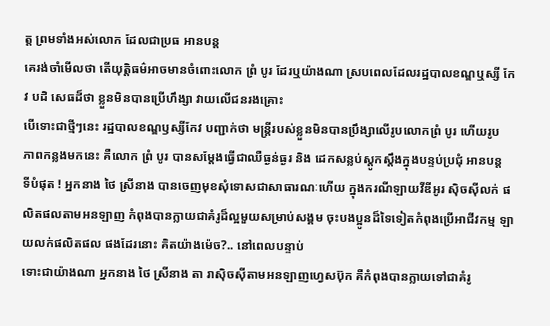ត្ត ព្រមទាំងអស់លោក ដែលជាប្រធ អានបន្ត
គេរង់ចាំមើលថា តើយុត្តិធម៌អាចមានចំពោះលោក ព្រំ បូរ ដែរឬយ៉ាងណា ស្របពេលដែលរដ្ឋបាលខណ្ឌឬស្សី កែវ បដិ សេធដ៏ថា ខ្លួនមិនបានប្រើហឹង្សា វាយលើជនរងគ្រោះ
បើទោះជាថ្មីៗនេះ រដ្ឋបាលខណ្ឌឫស្សីកែវ បញ្ជាក់ថា មន្ត្រីរបស់ខ្លួនមិនបានប្រឹង្សាលើរូបលោកព្រំ បូរ ហើយរូប
ភាពកន្លងមកនេះ គឺលោក ព្រំ បូរ បានសម្តែងធ្វើជាឈឺធ្ងន់ធ្ងរ និង ដេកសន្លប់ស្តូកស្តឹងក្នុងបន្ទប់ប្រជុំ អានបន្ត
ទីបំផុត ! អ្នកនាង ថៃ ស្រីនាង បានចេញមុខសុំទោសជាសាធារណៈហើយ ក្នុងករណីឡាយវីឌីអូរ ស៊ិចស៊ីលក់ ផលិតផលតាមអនឡាញ កំពុងបានក្លាយជាគំរូដ៏ល្អមួយសម្រាប់សង្គម ចុះបងប្អូនដ៏ទៃទៀតកំពុងប្រើអាជីវកម្ម ឡាយលក់ផលិតផល ផងដែរនោះ គិតយ៉ាងម៉េច?.. នៅពេលបន្ទាប់
ទោះជាយ៉ាងណា អ្នកនាង ថៃ ស្រីនាង តា រាស៊ិចស៊ីតាមអនឡាញហ្វេសប៊ុក គឺកំពុងបានក្លាយទៅជាគំរូ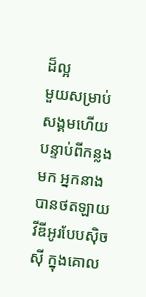ដ៏ល្អ
មួយសម្រាប់សង្គមហើយ បន្ទាប់ពីកន្លងមក អ្នកនាងបានថតឡាយវីឌីអូរបែបស៊ិចស៊ី ក្នុងគោល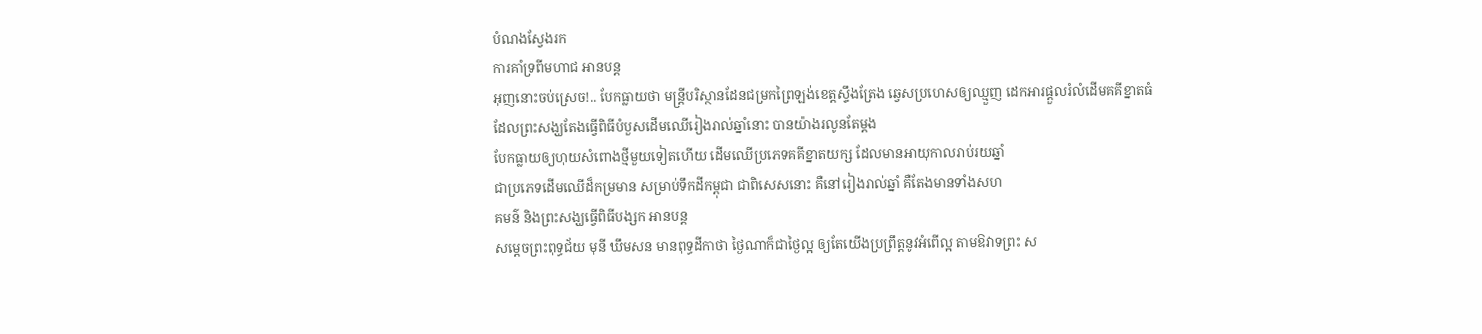បំណងស្វែងរក
ការគាំទ្រពីមហាជ អានបន្ត
អុញនោះចប់ស្រេច!.. បែកធ្លាយថា មន្ត្រីបរិស្ថានដែនជម្រកព្រៃឡង់ខេត្តស្ទឹងត្រែង ឆ្វេសប្រហេសឲ្យឈ្មួញ ដេកអារផ្តួលរំលំដើមគគីខ្នាតធំ ដែលព្រះសង្ឃតែងធ្វើពិធីបំបួសដើមឈើរៀងរាល់ឆ្នាំនោះ បានយ៉ាងរលូនតែម្តង
បែកធ្លាយឲ្យហុយសំពោងថ្មីមួយទៀតហើយ ដើមឈើប្រភេទគគីខ្នាតយក្ស ដែលមានអាយុកាលរាប់រយឆ្នាំ
ជាប្រភេទដើមឈើដ៏កម្រមាន សម្រាប់ទឹកដីកម្ពុជា ជាពិសេសនោះ គឺនៅរៀងរាល់ឆ្នាំ គឺតែងមានទាំងសហ
គមន៌ និងព្រះសង្ឃធ្វើពិធីបង្សក អានបន្ត
សម្តេចព្រះពុទ្ធជ័យ មុនី ឃឹមសន មានពុទ្ធដីកាថា ថ្ងៃណាក៏ជាថ្ងៃល្អ ឲ្យតែយើងប្រព្រឹត្តនូវអំពើល្អ តាមឱវាទព្រះ ស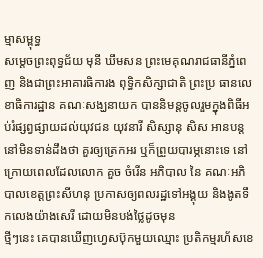ម្មាសម្ពុទ្ធ
សម្តេចព្រះពុទ្ធជ័យ មុនី ឃឹមសន ព្រះមេគុណរាជធានីភ្នំពេញ និងជាព្រះអាគារធិការង ពុទ្ធិកសិក្សាជាតិ ព្រះប្រ ធានលេខាធិការដ្ឋាន គណៈសង្ឃនាយក បាននិមន្តចូលរួមក្នុងពិធីអប់រំផ្សព្វផ្សាយដល់យុវជន យុវនារី សិស្សានុ សិស អានបន្ត
នៅមិនទាន់ដឹងថា គួរឲ្យត្រេកអរ ឬក៏ព្រួយបារម្ភនោះទេ នៅក្រោយពេលដែលលោក គួច ចំរើន អភិបាល នៃ គណៈអភិបាលខេត្តព្រះសីហនុ ប្រកាសឲ្យពលរដ្ឋទៅអង្គុយ និងងូតទឹកលេងយ៉ាងសេរី ដោយមិនបង់ថ្លៃដូចមុន
ថ្មីៗនេះ គេបានឃើញហ្វេសប៊ុកមួយឈ្មោះ ប្រតិកម្មរហ័សខេ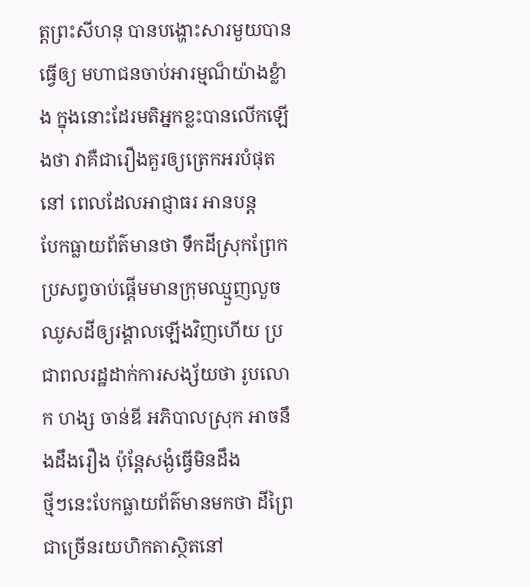ត្តព្រះសីហនុ បានបង្ហោះសារមួយបានធ្វើឲ្យ មហាជនចាប់អារម្មណ៏យ៉ាងខ្លំាង ក្នុងនោះដែរមតិអ្នកខ្លះបានលើកឡើងថា វាគឺជារឿងគួរឲ្យត្រេកអរបំផុត នៅ ពេលដែលអាជ្ញាធរ អានបន្ត
បែកធ្លាយព័ត៌មានថា ទឹកដីស្រុកព្រែកប្រសព្វចាប់ផ្តើមមានក្រុមឈ្មួញលួចឈូសដីឲ្យរង្គាលឡើងវិញហើយ ប្រជាពលរដ្ឋដាក់ការសង្ស័យថា រូបលោក ហង្ស ចាន់ឌី អភិបាលស្រុក អាចនឹងដឹងរឿង ប៉ុន្តែសង្ងំធ្វើមិនដឹង
ថ្មីៗនេះបែកធ្លាយព័ត៌មានមកថា ដីព្រៃជាច្រើនរយហិកតាស្ថិតនៅ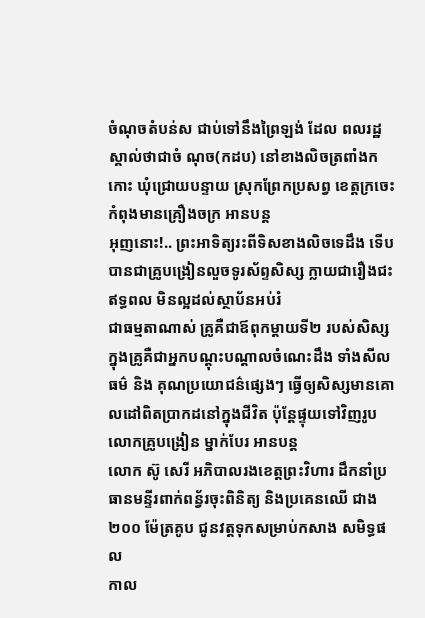ចំណុចតំបន់ស ជាប់ទៅនឹងព្រៃឡង់ ដែល ពលរដ្ឋស្គាល់ថាជាចំ ណុច(កដប) នៅខាងលិចត្រពាំងកកោះ ឃុំជ្រោយបន្ទាយ ស្រុកព្រែកប្រសព្វ ខេត្តក្រចេះ កំពុងមានគ្រឿងចក្រ អានបន្ត
អុញនោះ!.. ព្រះអាទិត្យរះពីទិសខាងលិចទេដឹង ទើបបានជាគ្រូបង្រៀនលួចទូរស័ព្ទសិស្ស ក្លាយជារឿងជះឥទ្ធពល មិនល្អដល់ស្ថាប័នអប់រំ
ជាធម្មតាណាស់ គ្រូគឺជាឪពុកម្តាយទី២ របស់សិស្ស ក្នុងគ្រូគឺជាអ្នកបណ្តុះបណ្តាលចំណេះដឹង ទាំងសីលធម៌ និង គុណប្រយោជន៌ផ្សេងៗ ធ្វើឲ្យសិស្សមានគោលដៅពិតប្រាកដនៅក្នុងជីវិត ប៉ុន្តែផ្ទុយទៅវិញរូបលោកគ្រូបង្រៀន ម្នាក់បែរ អានបន្ត
លោក ស៊ូ សេរី អភិបាលរងខេត្តព្រះវិហារ ដឹកនាំប្រធានមន្ទីរពាក់ពន្វ័រចុះពិនិត្យ និងប្រគេនឈើ ជាង ២០០ ម៉ែត្រគូប ជូនវត្តទុកសម្រាប់កសាង សមិទ្ធផល
កាល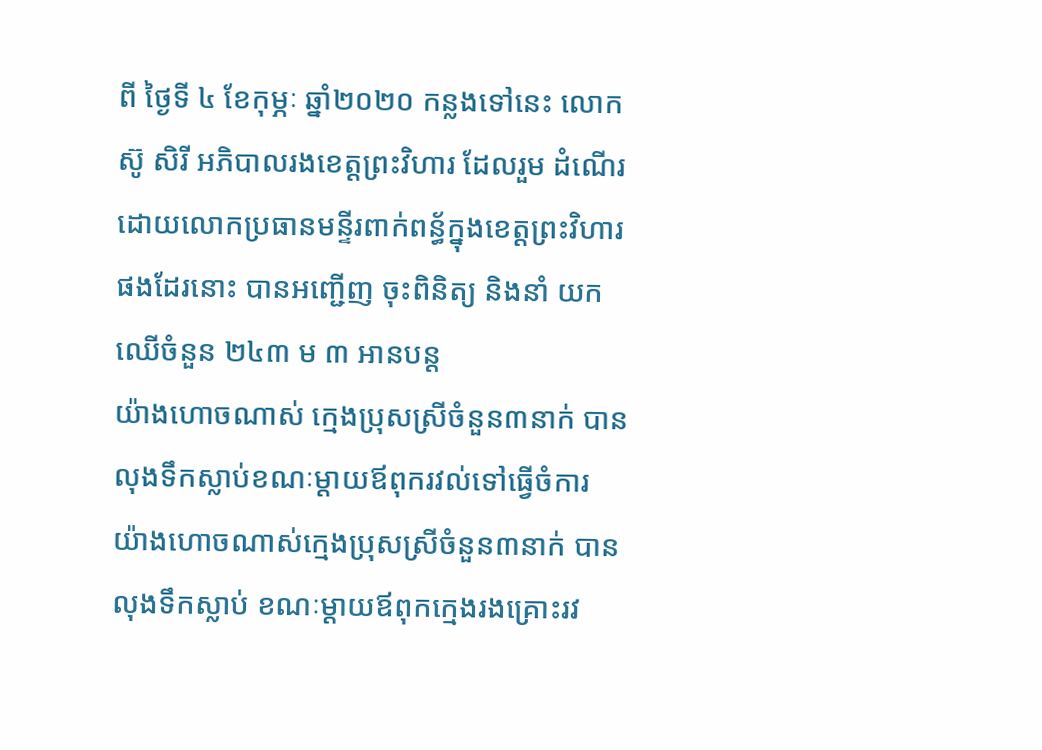ពី ថ្ងៃទី ៤ ខែកុម្ភៈ ឆ្នាំ២០២០ កន្លងទៅនេះ លោក ស៊ូ សិរី អភិបាលរងខេត្តព្រះវិហារ ដែលរួម ដំណើរដោយលោកប្រធានមន្ទីរពាក់ពន្ធ័ក្នុងខេត្តព្រះវិហារផងដែរនោះ បានអញ្ជើញ ចុះពិនិត្យ និងនាំ យកឈើចំនួន ២៤៣ ម ៣ អានបន្ត
យ៉ាងហោចណាស់ ក្មេងប្រុសស្រីចំនួន៣នាក់ បានលុងទឹកស្លាប់ខណៈម្តាយឪពុករវល់ទៅធ្វើចំការ
យ៉ាងហោចណាស់ក្មេងប្រុសស្រីចំនួន៣នាក់ បានលុងទឹកស្លាប់ ខណៈម្តាយឪពុកក្មេងរងគ្រោះរវ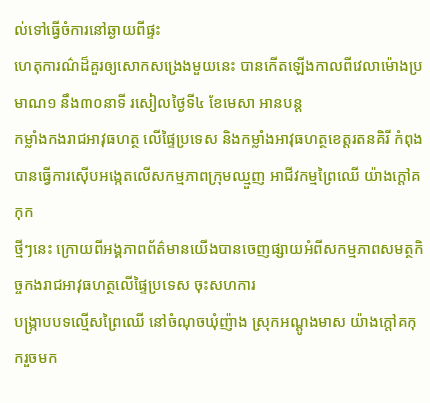ល់ទៅធ្វើចំការនៅឆ្ងាយពីផ្ទះ
ហេតុការណ៌ដ៏គួរឲ្យសោកសង្រេងមួយនេះ បានកើតឡើងកាលពីវេលាម៉ោងប្រមាណ១ នឹង៣០នាទី រសៀលថ្ងៃទី៤ ខែមេសា អានបន្ត
កម្លាំងកងរាជអាវុធហត្ថ លើផ្ទៃប្រទេស និងកម្លាំងអាវុធហត្ថខេត្តរតនគិរី កំពុងបានធ្វើការស៊ើបអង្កេតលើសកម្មភាពក្រុមឈ្មួញ អាជីវកម្មព្រៃឈើ យ៉ាងក្តៅគកុក
ថ្មីៗនេះ ក្រោយពីអង្គភាពព័ត៌មានយើងបានចេញផ្សាយអំពីសកម្មភាពសមត្ថកិច្ចកងរាជអាវុធហត្ថលើផ្ទៃប្រទេស ចុះសហការ
បង្ក្រាបបទល្មើសព្រៃឈើ នៅចំណុចឃុំញ៉ាង ស្រុកអណ្តូងមាស យ៉ាងក្តៅគកុករួចមក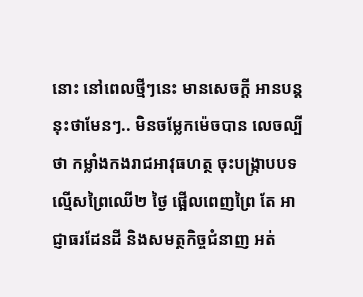នោះ នៅពេលថ្មីៗនេះ មានសេចក្តី អានបន្ត
នុះថាមែនៗ.. មិនចម្លែកម៉េចបាន លេចល្បីថា កម្លាំងកងរាជអាវុធហត្ថ ចុះបង្ក្រាបបទល្មើសព្រៃឈើ២ ថ្ងៃ ផ្អើលពេញព្រៃ តែ អាជ្ញាធរដែនដី និងសមត្ថកិច្ចជំនាញ អត់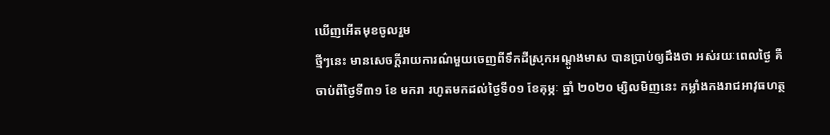ឃើញអើតមុខចូលរួម
ថ្មីៗនេះ មានសេចក្តីរាយការណ៌មួយចេញពីទឹកដីស្រុកអណ្តូងមាស បានប្រាប់ឲ្យដឹងថា អស់រយៈពេលថ្ងៃ គឺចាប់ពីថ្ងៃទី៣១ ខែ មករា រហូតមកដល់ថ្ងៃទី០១ ខែគុម្ភៈ ឆ្នាំ ២០២០ ម្សិលមិញនេះ កម្លាំងកងរាជអាវុធហត្ថ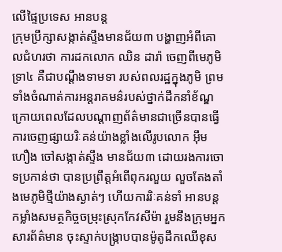លើផ្ទៃប្រទេស អានបន្ត
ក្រុមប្រឹក្សាសង្កាត់ស្ទឹងមានជ័យ៣ បង្ហាញអំពីគោលជំហរថា ការដកលោក ឈិន ដារ៉ា ចេញពីមេភូមិទ្រា៤ គឺជាបណ្តឹងទាមទា របស់ពលរដ្ឋក្នុងភូមិ ព្រមទាំងចំណាត់ការអន្តរាគមន៌របស់ថ្នាក់ដឹកនាំខ័ណ្ឌ
ក្រោយពេលដែលបណ្តាញព័ត៌មានជាច្រើនបានធ្វើការចេញផ្សាយរិៈគន់យ៉ាងខ្លាំងលើរូបលោក អ៊ឹម ហឿង ចៅសង្កាត់ស្ទឹង មានជ័យ៣ ដោយរងការចោទប្រកាន់ថា បានប្រព្រឹត្តអំពើពុករលួយ លួចតែងតាំងមេភូមិថ្មីយ៉ាងស្ងាត់ៗ ហើយការរិៈគន់ទាំ អានបន្ត
កម្លាំងសមត្ថកិច្ចចម្រុះស្រុកកែវសីម៉ា រួមនឹងក្រុមអ្នកសារព័ត៌មាន ចុះស្ទាក់បង្ក្រាបបានម៉ូតូដឹកឈើខុស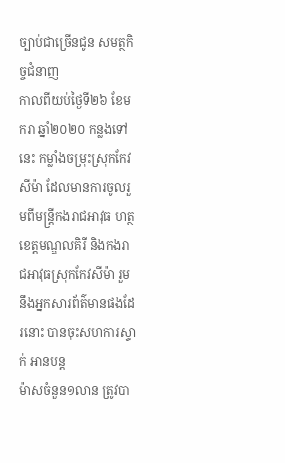ច្បាប់ជាច្រើនជូន សមត្ថកិច្ចជំនាញ
កាលពីយប់ថ្ងៃទី២៦ ខែមករា ឆ្នាំ២០២០ កន្លងទៅនេះ កម្លាំងចម្រុះស្រុកកែវសីម៉ា ដែលមានការចូលរួមពីមន្ត្រីកងរាជអាវុធ ហត្ថខេត្តមណ្ឌលគិរី និងកងរាជអាវុធស្រុកកែវសីម៉ា រួមនឹងអ្នកសារព័ត៌មានផងដែរនោះ បានចុះសហការស្ទាក់ អានបន្ត
ម៉ាសចំនួន១លាន ត្រូវបា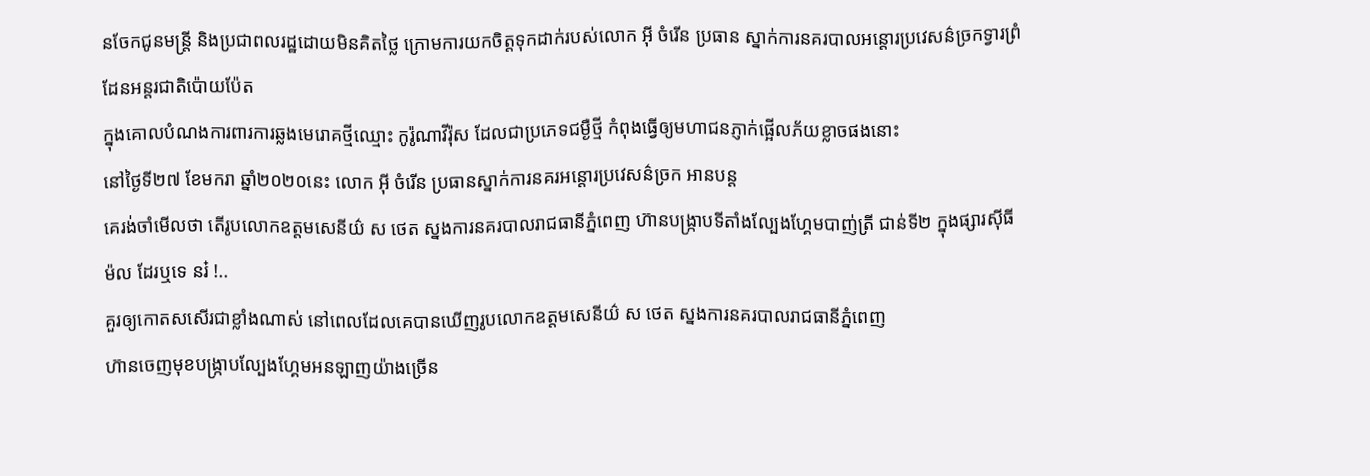នចែកជូនមន្ត្រី និងប្រជាពលរដ្ឋដោយមិនគិតថ្លៃ ក្រោមការយកចិត្តទុកដាក់របស់លោក អ៊ី ចំរើន ប្រធាន ស្នាក់ការនគរបាលអន្តោរប្រវេសន៌ច្រកទ្វារព្រំដែនអន្តរជាតិប៉ោយប៉ែត
ក្នុងគោលបំណងការពារការឆ្លងមេរោគថ្មីឈ្មោះ កូរ៉ូណាវីរ៉ុស ដែលជាប្រភេទជម្ងឺថ្មី កំពុងធ្វើឲ្យមហាជនភ្ញាក់ផ្អើលភ័យខ្លាចផងនោះ
នៅថ្ងៃទី២៧ ខែមករា ឆ្នាំ២០២០នេះ លោក អ៊ី ចំរើន ប្រធានស្នាក់ការនគរអន្តោរប្រវេសន៌ច្រក អានបន្ត
គេរង់ចាំមើលថា តើរូបលោកឧត្តមសេនីយ៌ ស ថេត ស្នងការនគរបាលរាជធានីភ្នំពេញ ហ៊ានបង្ក្រាបទីតាំងល្បែងហ្គែមបាញ់ត្រី ជាន់ទី២ ក្នុងផ្សារស៊ីធីម៉ល ដែរឬទេ នរ៎ !..
គួរឲ្យកោតសសើរជាខ្លាំងណាស់ នៅពេលដែលគេបានឃើញរូបលោកឧត្តមសេនីយ៌ ស ថេត ស្នងការនគរបាលរាជធានីភ្នំពេញ
ហ៊ានចេញមុខបង្ក្រាបល្បែងហ្គែមអនឡាញយ៉ាងច្រើន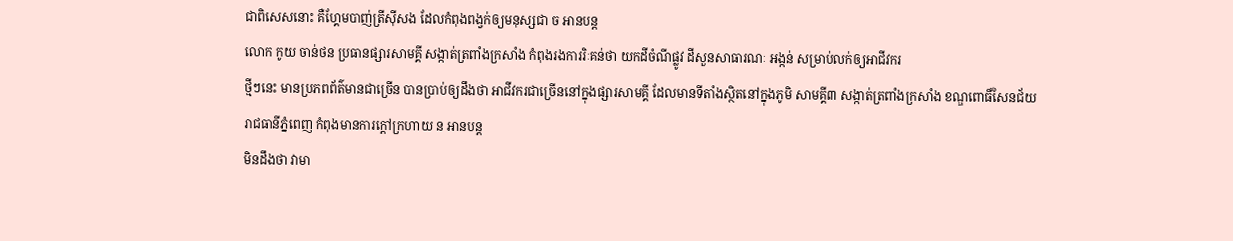ជាពិសេសនោះ គឺហ្គែមបាញ់ត្រីស៊ីសង ដែលកំពុងពង្វក់ឲ្យមនុស្សជា ច អានបន្ត
លោក កូយ ចាន់ថន ប្រធានផ្សារសាមគ្គី សង្កាត់ត្រពាំងក្រសាំង កំពុងរងការរិៈគន់ថា យកដីចំណីផ្លូវ ដីសួនសាធារណៈ អង្កន់ សម្រាប់លក់ឲ្យអាជីវករ
ថ្មីៗនេះ មានប្រភពព័ត៌មានជាច្រើន បានប្រាប់ឲ្យដឹងថា អាជីវករជាច្រើននៅក្នុងផ្សារសាមគ្គី ដែលមានទីតាំងស្ថិតនៅក្នុងភូមិ សាមគ្គី៣ សង្កាត់ត្រពាំងក្រសាំង ខណ្ឌពោធិ៍សែនជ័យ រាជធានីភ្នំពេញ កំពុងមានការក្តៅក្រហាយ ន អានបន្ត
មិនដឹងថា វាមា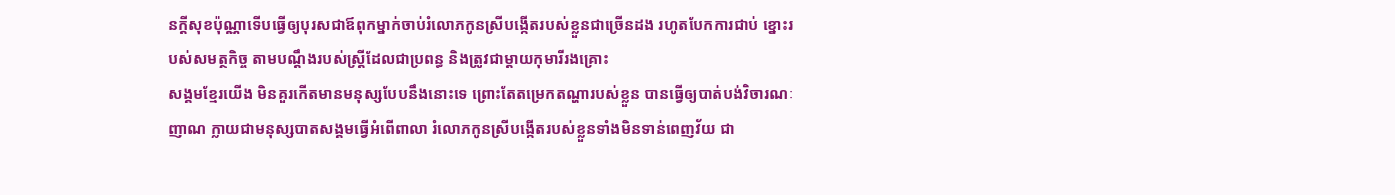នក្តីសុខប៉ុណ្ណាទើបធ្វើឲ្យបុរសជាឪពុកម្នាក់ចាប់រំលោភកូនស្រីបង្កើតរបស់ខ្លួនជាច្រើនដង រហូតបែកការជាប់ ខ្នោះរបស់សមត្ថកិច្ច តាមបណ្តឹងរបស់ស្ត្រីដែលជាប្រពន្ធ និងត្រូវជាម្តាយកុមារីរងគ្រោះ
សង្គមខ្មែរយើង មិនគួរកើតមានមនុស្សបែបនឹងនោះទេ ព្រោះតែតម្រេកតណ្ហារបស់ខ្លួន បានធ្វើឲ្យបាត់បង់វិចារណៈញាណ ក្លាយជាមនុស្សបាតសង្គមធ្វើអំពើពាលា រំលោភកូនស្រីបង្កើតរបស់ខ្លួនទាំងមិនទាន់ពេញវ័យ ជា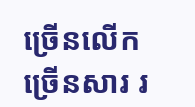ច្រើនលើកច្រើនសារ រ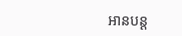អានបន្ត